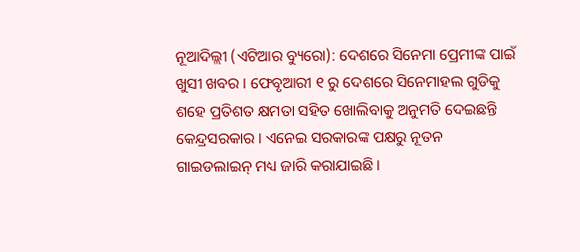ନୂଆଦିଲ୍ଲୀ (ଏଟିଆର ବ୍ୟୁରୋ): ଦେଶରେ ସିନେମା ପ୍ରେମୀଙ୍କ ପାଇଁ ଖୁସୀ ଖବର । ଫେବୃଆରୀ ୧ ରୁ ଦେଶରେ ସିନେମାହଲ ଗୁଡିକୁ ଶହେ ପ୍ରତିଶତ କ୍ଷମତା ସହିତ ଖୋଲିବାକୁ ଅନୁମତି ଦେଇଛନ୍ତି କେନ୍ଦ୍ରସରକାର । ଏନେଇ ସରକାରଙ୍କ ପକ୍ଷରୁ ନୂତନ ଗାଇଡଲାଇନ୍ ମଧ୍ୟ ଜାରି କରାଯାଇଛି ।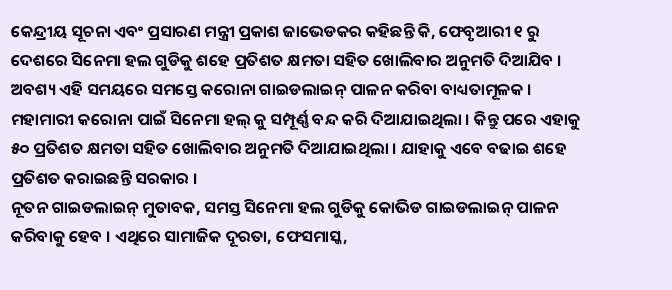କେନ୍ଦ୍ରୀୟ ସୂଚନା ଏବଂ ପ୍ରସାରଣ ମନ୍ତ୍ରୀ ପ୍ରକାଶ ଜାଭେଡକର କହିଛନ୍ତି କି, ଫେବୃଆରୀ ୧ ରୁ ଦେଶରେ ସିନେମା ହଲ ଗୁଡିକୁ ଶହେ ପ୍ରତିଶତ କ୍ଷମତା ସହିତ ଖୋଲିବାର ଅନୁମତି ଦିଆଯିବ । ଅବଶ୍ୟ ଏହି ସମୟରେ ସମସ୍ତେ କରୋନା ଗାଇଡଲାଇନ୍ ପାଳନ କରିବା ବାଧ୍ୟତାମୂଳକ ।
ମହାମାରୀ କରୋନା ପାଇଁ ସିନେମା ହଲ୍ କୁ ସମ୍ପୂର୍ଣ୍ଣ ବନ୍ଦ କରି ଦିଆଯାଇଥିଲା । କିନ୍ତୁ ପରେ ଏହାକୁ ୫୦ ପ୍ରତିଶତ କ୍ଷମତା ସହିତ ଖୋଲିବାର ଅନୁମତି ଦିଆଯାଇଥିଲା । ଯାହାକୁ ଏବେ ବଢାଇ ଶହେ ପ୍ରତିଶତ କରାଇଛନ୍ତି ସରକାର ।
ନୂତନ ଗାଇଡଲାଇନ୍ ମୁତାବକ, ସମସ୍ତ ସିନେମା ହଲ ଗୁଡିକୁ କୋଭିଡ ଗାଇଡଲାଇନ୍ ପାଳନ କରିବାକୁ ହେବ । ଏଥିରେ ସାମାଜିକ ଦୂରତା, ଫେସମାସ୍କ,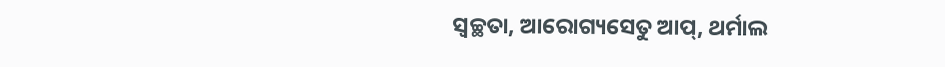ସ୍ୱଚ୍ଛତା, ଆରୋଗ୍ୟସେତୁ ଆପ୍, ଥର୍ମାଲ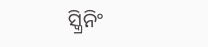ସ୍କ୍ରିନିଂ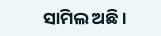ସାମିଲ ଅଛି ।